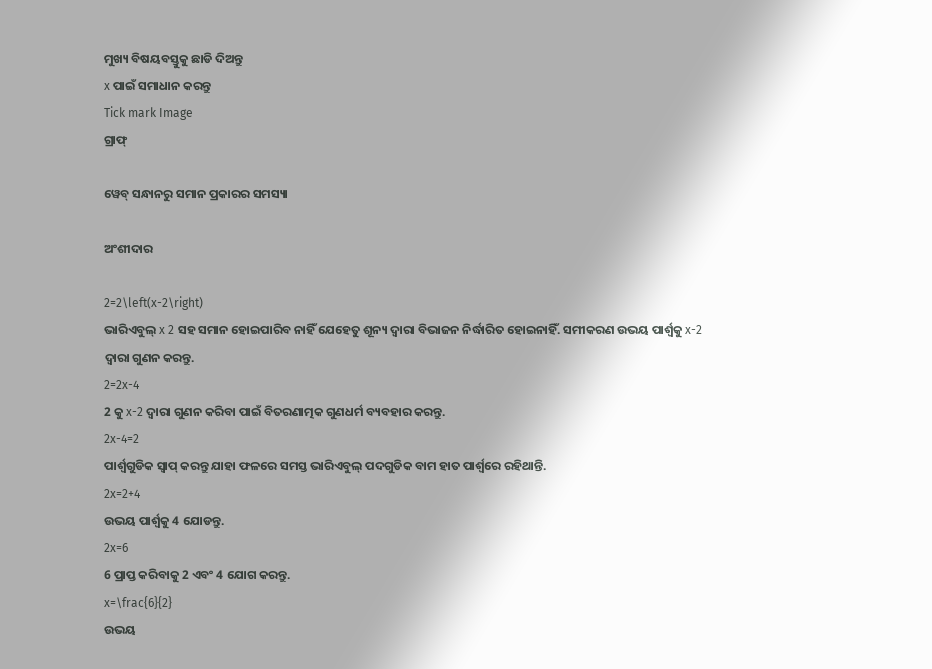ମୁଖ୍ୟ ବିଷୟବସ୍ତୁକୁ ଛାଡି ଦିଅନ୍ତୁ
x ପାଇଁ ସମାଧାନ କରନ୍ତୁ
Tick mark Image
ଗ୍ରାଫ୍

ୱେବ୍ ସନ୍ଧାନରୁ ସମାନ ପ୍ରକାରର ସମସ୍ୟା

ଅଂଶୀଦାର

2=2\left(x-2\right)
ଭାରିଏବୁଲ୍‌ x 2 ସହ ସମାନ ହୋଇପାରିବ ନାହିଁ ଯେହେତୁ ଶୂନ୍ୟ ଦ୍ୱାରା ବିଭାଜନ ନିର୍ଦ୍ଧାରିତ ହୋଇନାହିଁ. ସମୀକରଣ ଉଭୟ ପାର୍ଶ୍ୱକୁ x-2 ଦ୍ୱାରା ଗୁଣନ କରନ୍ତୁ.
2=2x-4
2 କୁ x-2 ଦ୍ୱାରା ଗୁଣନ କରିବା ପାଇଁ ବିତରଣାତ୍ମକ ଗୁଣଧର୍ମ ବ୍ୟବହାର କରନ୍ତୁ.
2x-4=2
ପାର୍ଶ୍ୱଗୁଡିକ ସ୍ୱାପ୍‌ କରନ୍ତୁ ଯାହା ଫଳରେ ସମସ୍ତ ଭାରିଏବୁଲ୍ ପଦଗୁଡିକ ବାମ ହାତ ପାର୍ଶ୍ୱରେ ରହିଥାନ୍ତି.
2x=2+4
ଉଭୟ ପାର୍ଶ୍ଵକୁ 4 ଯୋଡନ୍ତୁ.
2x=6
6 ପ୍ରାପ୍ତ କରିବାକୁ 2 ଏବଂ 4 ଯୋଗ କରନ୍ତୁ.
x=\frac{6}{2}
ଉଭୟ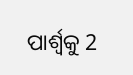ପାର୍ଶ୍ୱକୁ 2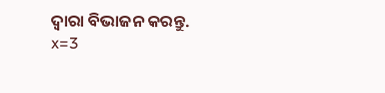ଦ୍ୱାରା ବିଭାଜନ କରନ୍ତୁ.
x=3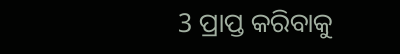3 ପ୍ରାପ୍ତ କରିବାକୁ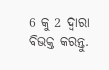6 କୁ 2 ଦ୍ୱାରା ବିଭକ୍ତ କରନ୍ତୁ.